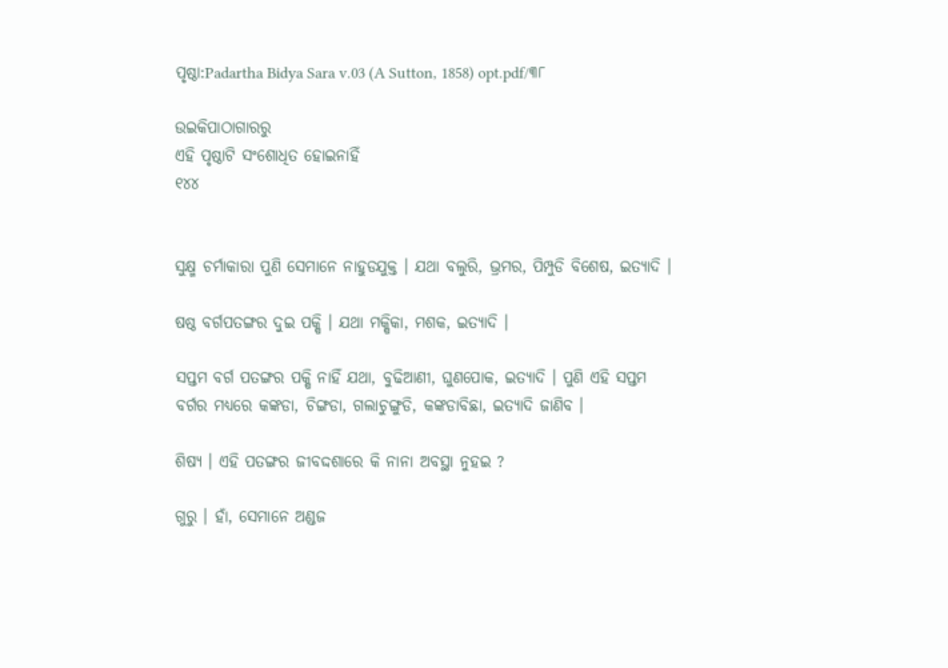ପୃଷ୍ଠା:Padartha Bidya Sara v.03 (A Sutton, 1858) opt.pdf/୩୮

ଉଇକିପାଠାଗାର‌ରୁ
ଏହି ପୃଷ୍ଠାଟି ସଂଶୋଧିତ ହୋଇନାହିଁ
୧୪୪


ସୁକ୍ଷ୍ମ ଚର୍ମାକାରା ପୁଣି ସେମାନେ ନାହୁଡଯୁକ୍ତ । ଯଥା ବଲୁରି, ଭ୍ରମର, ପିମ୍ପୁଡି ବିଶେଷ, ଇତ୍ୟାଦି ।

ଷଷ୍ଠ ବର୍ଗପତଙ୍ଗର ଦୁଇ ପକ୍ଷି । ଯଥା ମକ୍ଷିକା, ମଶକ, ଇତ୍ୟାଦି ।

ସପ୍ତମ ବର୍ଗ ପତଙ୍ଗର ପକ୍ଷି ନାହିଁ ଯଥା, ବୁଢିଆଣୀ, ଘୁଣପୋକ, ଇତ୍ୟାଦି । ପୁଣି ଏହି ସପ୍ତମ ବର୍ଗର ମଧ୍ୟରେ କଙ୍କଡା, ଚିଙ୍ଗଡା, ଗଲାଚୁଙ୍ଗୁଡି, କଙ୍କଡାବିଛା, ଇତ୍ୟାଦି ଜାଣିବ ।

ଶିଷ୍ୟ । ଏହି ପତଙ୍ଗର ଜୀବଦ୍ଦଶାରେ କି ନାନା ଅବସ୍ଥା ନୁହଇ ?

ଗୁରୁ । ହାଁ, ସେମାନେ ଅଣ୍ଡଜ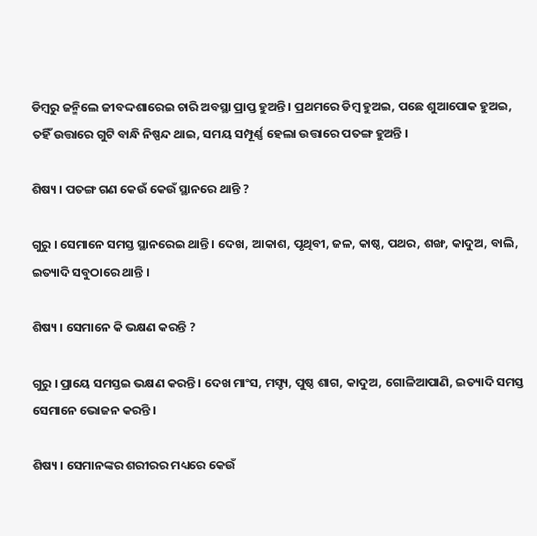ଡିମ୍ବରୁ ଜନ୍ମିଲେ ଜୀବଦ୍ଦଶାରେଇ ଚାରି ଅବସ୍ଥା ପ୍ରାପ୍ତ ହୁଅନ୍ତି । ପ୍ରଥମରେ ଡିମ୍ବ ହୁଅଇ, ପଛେ ଶୁଆପୋକ ହୁଅଇ, ତହିଁ ଉତ୍ତାରେ ଗୁଟି ବାନ୍ଧି ନିଷ୍ପନ୍ଦ ଥାଇ, ସମୟ ସମ୍ପୂର୍ଣ୍ଣ ହେଲା ଉତ୍ତାରେ ପତଙ୍ଗ ହୁଅନ୍ତି ।

ଶିଷ୍ୟ । ପତଙ୍ଗ ଗଣ କେଉଁ କେଉଁ ସ୍ଥାନରେ ଥାନ୍ତି ?

ଗୁରୁ । ସେମାନେ ସମସ୍ତ ସ୍ଥାନରେଇ ଥାନ୍ତି । ଦେଖ, ଆକାଶ, ପୃଥିବୀ, ଜଳ, କାଷ୍ଠ, ପଥର, ଶଙ୍ଖ, କାଦୁଅ, ବାଲି, ଇତ୍ୟାଦି ସବୁଠାରେ ଥାନ୍ତି ।

ଶିଷ୍ୟ । ସେମାନେ କି ଭକ୍ଷଣ କରନ୍ତି ?

ଗୁରୁ । ପ୍ରାୟେ ସମସ୍ତଇ ଭକ୍ଷଣ କରନ୍ତି । ଦେଖ ମାଂସ, ମସ୍ଚ୍ୟ, ପୁଷ୍ଠ ଶାଗ, କାଦୁଅ, ଗୋଳିଆପାଣି, ଇତ୍ୟାଦି ସମସ୍ତ ସେମାନେ ଭୋଜନ କରନ୍ତି ।

ଶିଷ୍ୟ । ସେମାନଙ୍କର ଶରୀରର ମଧ୍ୟରେ କେଉଁ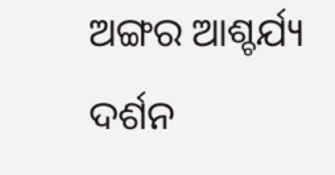ଅଙ୍ଗର ଆଶ୍ଚର୍ଯ୍ୟ ଦର୍ଶନ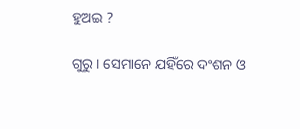ହୁଅଇ ?

ଗୁରୁ । ସେମାନେ ଯହିଁରେ ଦଂଶନ ଓ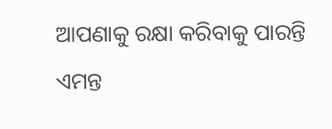ଆପଣାକୁ ରକ୍ଷା କରିବାକୁ ପାରନ୍ତି ଏମନ୍ତ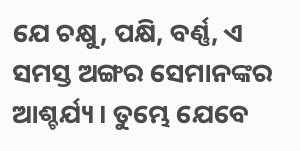ଯେ ଚକ୍ଷୁ, ପକ୍ଷି, ବର୍ଣ୍ଣ, ଏ ସମସ୍ତ ଅଙ୍ଗର ସେମାନଙ୍କର ଆଶ୍ଚର୍ଯ୍ୟ । ତୁମ୍ଭେ ଯେବେ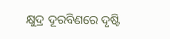କ୍ଷୁଦ୍ର ଦୂରବିଣରେ ଦୃଷ୍ଟି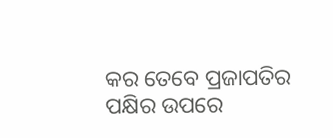କର ତେବେ ପ୍ରଜାପତିର ପକ୍ଷିର ଉପରେ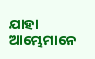ଯାହା ଆମ୍ଭେମାନେ